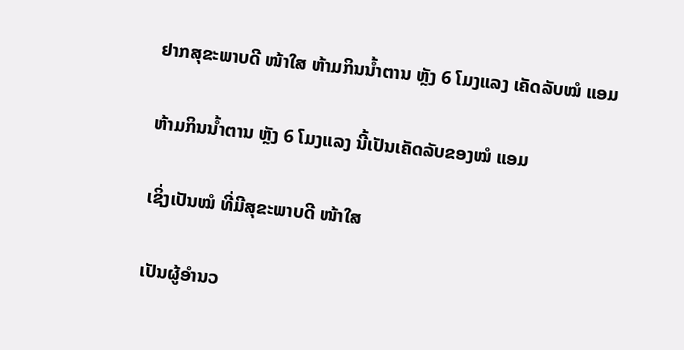ຢາກສຸຂະພາບດີ ໜ້າໃສ ຫ້າມກິນນ້ຳຕານ ຫຼັງ 6 ໂມງແລງ ເຄັດລັບໝໍ ແອມ

ຫ້າມກິນນ້ຳຕານ ຫຼັງ 6 ໂມງແລງ ນີ້ເປັນເຄັດລັບຂອງໝໍ ແອມ

ເຊິ່ງເປັນໝໍ ທີ່ມີສຸຂະພາບດີ ໜ້າໃສ

ເປັນຜູ້ອຳນວ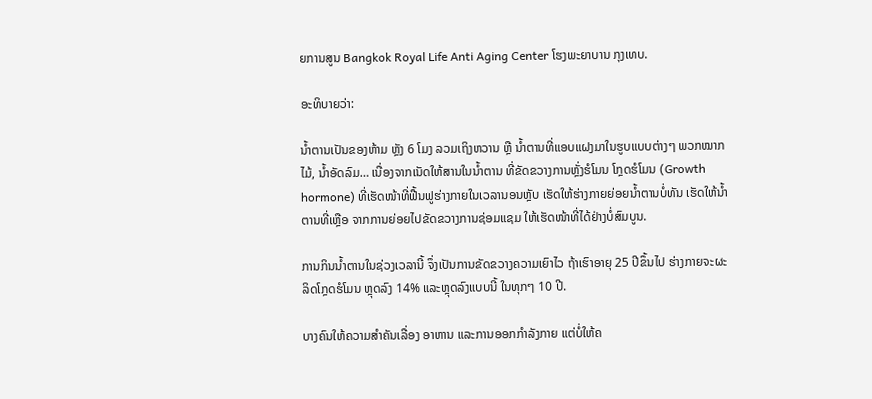ຍການສູນ Bangkok Royal Life Anti Aging Center ໂຮງພະຍາບານ ກຸງເທບ.

ອະທິບາຍວ່າ:

ນ້ຳຕານເປັນຂອງຫ້າມ ຫຼັງ 6 ໂມງ ລວມເຖິງຫວານ ຫຼື ນ້ຳຕານທີ່ແອບແຝງມາໃນຮູບແບບຕ່າງໆ ພວກໝາກໄມ້, ນ້ຳອັດລົມ… ເນື່ອງຈາກເນັດໃຫ້ສານໃນນ້ຳຕານ ທີ່ຂັດຂວາງການຫຼັ່ງຮໍໂມນ ໂກຼດຮໍໂມນ (Growth hormone) ທີ່ເຮັດໜ້າທີ່ຟື້ນຟູຮ່າງກາຍໃນເວລານອນຫຼັບ ເຮັດໃຫ້ຮ່າງກາຍຍ່ອຍນ້ຳຕານບໍ່ທັນ ເຮັດໃຫ້ນ້ຳຕານທີ່ເຫຼືອ ຈາກການຍ່ອຍໄປຂັດຂວາງການຊ່ອມແຊມ ໃຫ້ເຮັດໜ້າທີ່ໄດ້ຢ່າງບໍ່ສົມບູນ.

ການກິນນ້ຳຕານໃນຊ່ວງເວລານີ້ ຈຶ່ງເປັນການຂັດຂວາງຄວາມເຍົາໄວ ຖ້າເຮົາອາຍຸ 25 ປີຂຶ້ນໄປ ຮ່າງກາຍຈະຜະລິດໂກຼດຮໍໂມນ ຫຼຸດລົງ 14% ແລະຫຼຸດລົງແບບນີ້ ໃນທຸກໆ 10 ປີ.

ບາງຄົນໃຫ້ຄວາມສຳຄັນເລື່ອງ ອາຫານ ແລະການອອກກຳລັງກາຍ ແຕ່ບໍ່ໃຫ້ຄ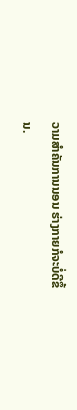ວາມສຳຄັນການນອນ ຮ່າງກາຍກໍຈະບໍ່ດີຂຶ້ນ.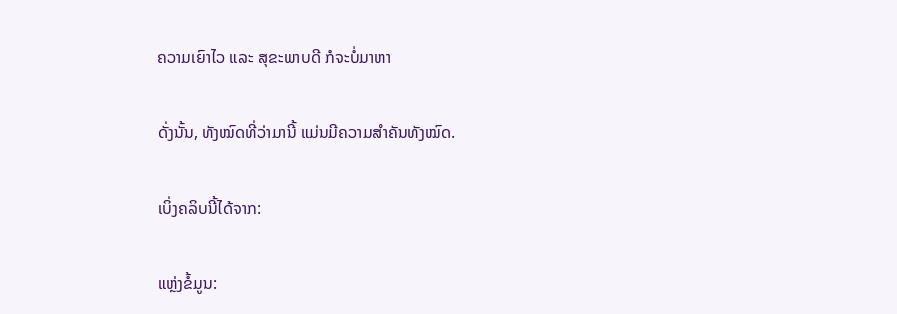ຄວາມເຍົາໄວ ແລະ ສຸຂະພາບດີ ກໍຈະບໍ່ມາຫາ

ດັ່ງນັ້ນ, ທັງໝົດທີ່ວ່າມານີ້ ແມ່ນມີຄວາມສຳຄັນທັງໝົດ.

ເບິ່ງຄລິບນີ້ໄດ້ຈາກ:

ແຫຼ່ງຂໍ້ມູນ: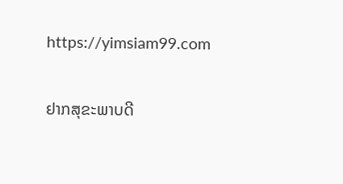https://yimsiam99.com

ຢາກສຸຂະພາບດີ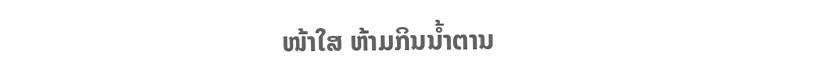ໜ້າໃສ ຫ້າມກິນນ້ຳຕານ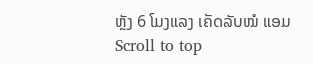ຫຼັງ 6 ໂມງແລງ ເຄັດລັບໝໍ ແອມ
Scroll to top